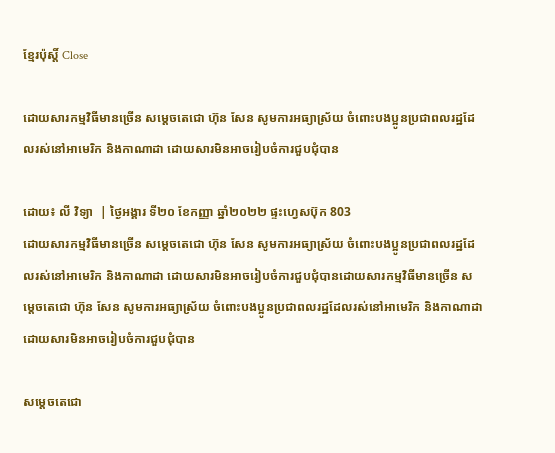ខ្មែរប៉ុស្ដិ៍ Close

ដោយសារកម្មវិធីមានច្រើន សម្ដេចតេជោ ហ៊ុន សែន សូមការអធ្យាស្រ័យ ចំពោះបងប្អូនប្រជាពលរដ្ឋដែលរស់នៅអាមេរិក និងកាណាដា ដោយសារមិនអាចរៀបចំការជួបជុំបាន

ដោយ៖ លី វិទ្យា  | ថ្ងៃអង្គារ ទី២០ ខែកញ្ញា ឆ្នាំ២០២២ ផ្ទះហ្វេសប៊ុក 803
ដោយសារកម្មវិធីមានច្រើន សម្ដេចតេជោ ហ៊ុន សែន សូមការអធ្យាស្រ័យ ចំពោះបងប្អូនប្រជាពលរដ្ឋដែលរស់នៅអាមេរិក និងកាណាដា ដោយសារមិនអាចរៀបចំការជួបជុំបានដោយសារកម្មវិធីមានច្រើន សម្ដេចតេជោ ហ៊ុន សែន សូមការអធ្យាស្រ័យ ចំពោះបងប្អូនប្រជាពលរដ្ឋដែលរស់នៅអាមេរិក និងកាណាដា ដោយសារមិនអាចរៀបចំការជួបជុំបាន

សម្តេចតេជោ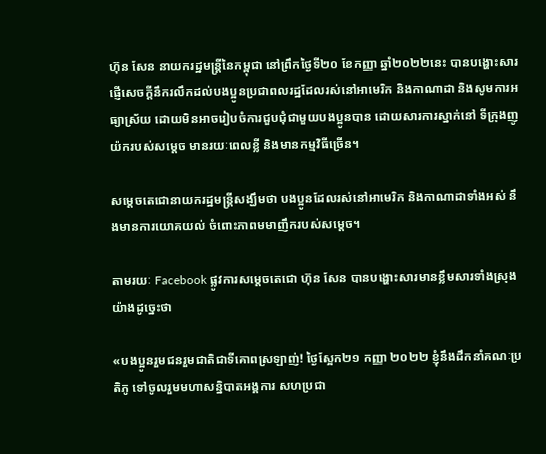ហ៊ុន សែន នាយករដ្ឋមន្ត្រីនៃកម្ពុជា នៅព្រឹកថ្ងៃទី២០ ខែកញ្ញា ឆ្នាំ២០២២នេះ បានបង្ហោះសារផ្ញើសេចក្តីនឹករលឹកដល់បងប្អូនប្រជាពលរដ្ឋដែលរស់នៅអាមេរិក និងកាណាដា និងសូមការអធ្យាស្រ័យ ដោយមិនអាចរៀបចំការជួបជុំជាមួយបងប្អូនបាន ដោយសារការស្នាក់នៅ ទីក្រុងញូយ៉ករបស់សម្តេច មានរយៈពេលខ្លី និងមានកម្មវិធីច្រើន។

សម្តេចតេជោនាយករដ្ឋមន្ត្រីសង្ឃឹមថា បងប្អូនដែលរស់នៅអាមេរិក និងកាណាដាទាំងអស់ នឹងមានការយោគយល់ ចំពោះភាពមមាញឹករបស់សម្តេច។

តាមរយៈ Facebook ផ្លូវការសម្តេចតេជោ ហ៊ុន សែន បានបង្ហោះសារមានខ្លឹមសារទាំងស្រុងយ៉ាងដូច្នេះថា

«បងប្អូនរួមជនរួមជាតិជាទីគោពស្រឡាញ់! ថ្ងៃស្អែក២១ កញ្ញា ២០២២ ខ្ញុំនឹងដឹកនាំគណៈប្រតិភូ ទៅចូលរួមមហាសន្និបាតអង្គការ សហប្រជា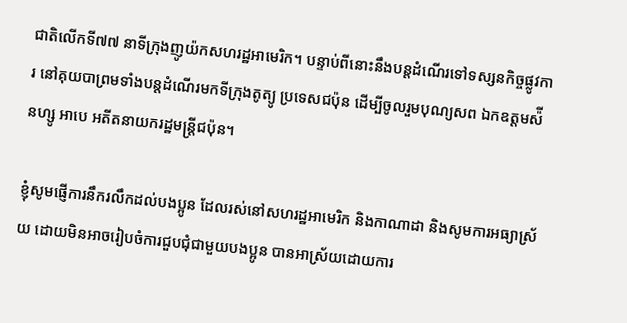ជាតិលើកទី៧៧ នាទីក្រុងញូយ៉កសហរដ្ឋអាមេរិក។ បន្ទាប់ពីនោះនឹងបន្តដំណើរទៅទស្សនកិច្ចផ្លូវការ នៅគុយបាព្រមទាំងបន្តដំណើរមកទីក្រុងតូត្យូ ប្រទេសជប៉ុន ដើម្បីចូលរួមបុណ្យសព ឯកឧត្តមស៉ីនហ្សូ អាបេ អតីតនាយករដ្ឋមន្ត្រីជប៉ុន។

ខ្ញុំសូមផ្ញើការនឹករលឹកដល់បងប្អូន ដែលរស់នៅសហរដ្ឋអាមេរិក និងកាណាដា និងសូមការអធ្យាស្រ័យ ដោយមិនអាចរៀបចំការជួបជុំជាមួយបងប្អូន បានអាស្រ័យដោយការ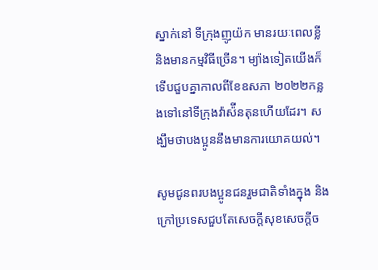ស្នាក់នៅ ទីក្រុងញូយ៉ក មានរយៈពេលខ្លី និងមានកម្មវិធីច្រើន។ ម្យ៉ាងទៀតយើងក៏ទើបជួបគ្នាកាលពីខែឧសភា ២០២២កន្លងទៅនៅទីក្រុងវ៉ាស៉ីនតុនហើយដែរ។ សង្ឃឹមថាបងប្អូននឹងមានការយោគយល់។

សូមជូនពរបងប្អូនជនរួមជាតិទាំងក្នុង និងក្រៅប្រទេសជួបតែសេចក្តីសុខសេចក្តីច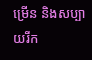ម្រើន និងសប្បាយរីក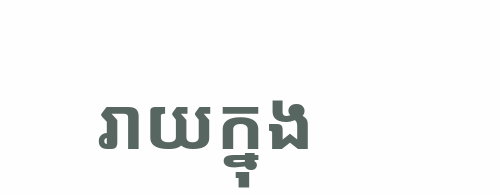រាយក្នុង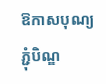ឱកាសបុណ្យភ្ជុំបិណ្ឌ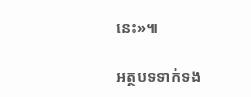នេះ»៕

អត្ថបទទាក់ទង